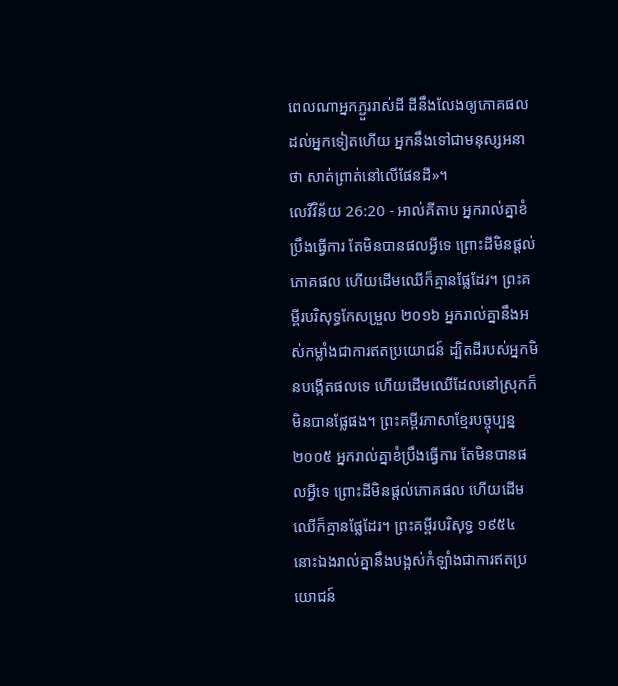ពេលណាអ្នកភ្ជួររាស់ដី ដីនឹងលែងឲ្យភោគផលដល់អ្នកទៀតហើយ អ្នកនឹងទៅជាមនុស្សអនាថា សាត់ព្រាត់នៅលើផែនដី»។
លេវីវិន័យ 26:20 - អាល់គីតាប អ្នករាល់គ្នាខំប្រឹងធ្វើការ តែមិនបានផលអ្វីទេ ព្រោះដីមិនផ្តល់ភោគផល ហើយដើមឈើក៏គ្មានផ្លែដែរ។ ព្រះគម្ពីរបរិសុទ្ធកែសម្រួល ២០១៦ អ្នករាល់គ្នានឹងអស់កម្លាំងជាការឥតប្រយោជន៍ ដ្បិតដីរបស់អ្នកមិនបង្កើតផលទេ ហើយដើមឈើដែលនៅស្រុកក៏មិនបានផ្លែផង។ ព្រះគម្ពីរភាសាខ្មែរបច្ចុប្បន្ន ២០០៥ អ្នករាល់គ្នាខំប្រឹងធ្វើការ តែមិនបានផលអ្វីទេ ព្រោះដីមិនផ្ដល់ភោគផល ហើយដើមឈើក៏គ្មានផ្លែដែរ។ ព្រះគម្ពីរបរិសុទ្ធ ១៩៥៤ នោះឯងរាល់គ្នានឹងបង្អស់កំឡាំងជាការឥតប្រយោជន៍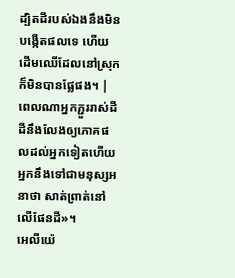ដ្បិតដីរបស់ឯងនឹងមិនបង្កើតផលទេ ហើយដើមឈើដែលនៅស្រុកក៏មិនបានផ្លែផង។ |
ពេលណាអ្នកភ្ជួររាស់ដី ដីនឹងលែងឲ្យភោគផលដល់អ្នកទៀតហើយ អ្នកនឹងទៅជាមនុស្សអនាថា សាត់ព្រាត់នៅលើផែនដី»។
អេលីយ៉េ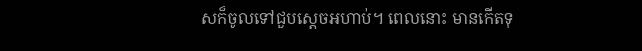សក៏ចូលទៅជួបស្តេចអហាប់។ ពេលនោះ មានកើតទុ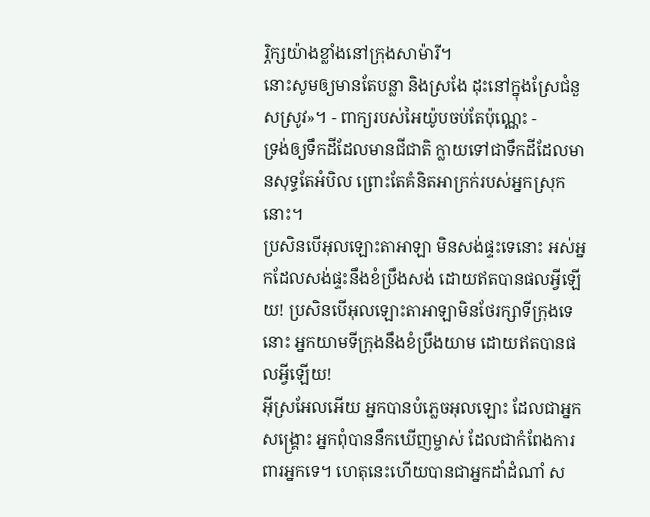រ្ភិក្សយ៉ាងខ្លាំងនៅក្រុងសាម៉ារី។
នោះសូមឲ្យមានតែបន្លា និងស្រងែ ដុះនៅក្នុងស្រែជំនួសស្រូវ»។ - ពាក្យរបស់អៃយ៉ូបចប់តែប៉ុណ្ណេះ -
ទ្រង់ឲ្យទឹកដីដែលមានជីជាតិ ក្លាយទៅជាទឹកដីដែលមានសុទ្ធតែអំបិល ព្រោះតែគំនិតអាក្រក់របស់អ្នកស្រុកនោះ។
ប្រសិនបើអុលឡោះតាអាឡា មិនសង់ផ្ទះទេនោះ អស់អ្នកដែលសង់ផ្ទះនឹងខំប្រឹងសង់ ដោយឥតបានផលអ្វីឡើយ! ប្រសិនបើអុលឡោះតាអាឡាមិនថែរក្សាទីក្រុងទេនោះ អ្នកយាមទីក្រុងនឹងខំប្រឹងយាម ដោយឥតបានផលអ្វីឡើយ!
អ៊ីស្រអែលអើយ អ្នកបានបំភ្លេចអុលឡោះ ដែលជាអ្នកសង្គ្រោះ អ្នកពុំបាននឹកឃើញម្ចាស់ ដែលជាកំពែងការពារអ្នកទេ។ ហេតុនេះហើយបានជាអ្នកដាំដំណាំ ស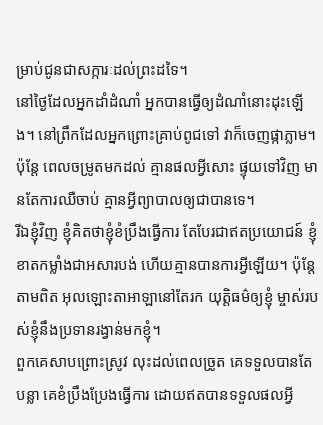ម្រាប់ជូនជាសក្ការៈដល់ព្រះដទៃ។
នៅថ្ងៃដែលអ្នកដាំដំណាំ អ្នកបានធ្វើឲ្យដំណាំនោះដុះឡើង។ នៅព្រឹកដែលអ្នកព្រោះគ្រាប់ពូជទៅ វាក៏ចេញផ្កាភ្លាម។ ប៉ុន្តែ ពេលចម្រូតមកដល់ គ្មានផលអ្វីសោះ ផ្ទុយទៅវិញ មានតែការឈឺចាប់ គ្មានអ្វីព្យាបាលឲ្យជាបានទេ។
រីឯខ្ញុំវិញ ខ្ញុំគិតថាខ្ញុំខំប្រឹងធ្វើការ តែបែរជាឥតប្រយោជន៍ ខ្ញុំខាតកម្លាំងជាអសារបង់ ហើយគ្មានបានការអ្វីឡើយ។ ប៉ុន្តែ តាមពិត អុលឡោះតាអាឡានៅតែរក យុត្តិធម៌ឲ្យខ្ញុំ ម្ចាស់របស់ខ្ញុំនឹងប្រទានរង្វាន់មកខ្ញុំ។
ពួកគេសាបព្រោះស្រូវ លុះដល់ពេលច្រូត គេទទួលបានតែបន្លា គេខំប្រឹងប្រែងធ្វើការ ដោយឥតបានទទួលផលអ្វី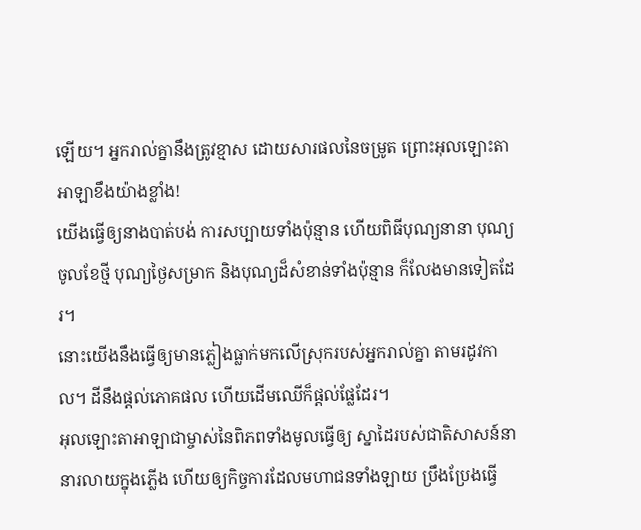ឡើយ។ អ្នករាល់គ្នានឹងត្រូវខ្មាស ដោយសារផលនៃចម្រូត ព្រោះអុលឡោះតាអាឡាខឹងយ៉ាងខ្លាំង!
យើងធ្វើឲ្យនាងបាត់បង់ ការសប្បាយទាំងប៉ុន្មាន ហើយពិធីបុណ្យនានា បុណ្យចូលខែថ្មី បុណ្យថ្ងៃសម្រាក និងបុណ្យដ៏សំខាន់ទាំងប៉ុន្មាន ក៏លែងមានទៀតដែរ។
នោះយើងនឹងធ្វើឲ្យមានភ្លៀងធ្លាក់មកលើស្រុករបស់អ្នករាល់គ្នា តាមរដូវកាល។ ដីនឹងផ្តល់ភោគផល ហើយដើមឈើក៏ផ្តល់ផ្លែដែរ។
អុលឡោះតាអាឡាជាម្ចាស់នៃពិភពទាំងមូលធ្វើឲ្យ ស្នាដៃរបស់ជាតិសាសន៍នានារលាយក្នុងភ្លើង ហើយឲ្យកិច្ចការដែលមហាជនទាំងឡាយ ប្រឹងប្រែងធ្វើ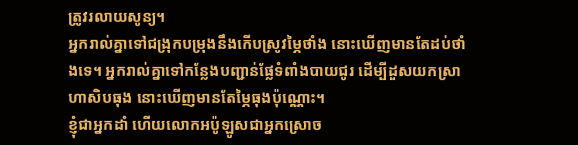ត្រូវរលាយសូន្យ។
អ្នករាល់គ្នាទៅជង្រុកបម្រុងនឹងកើបស្រូវម្ភៃថាំង នោះឃើញមានតែដប់ថាំងទេ។ អ្នករាល់គ្នាទៅកន្លែងបញ្ជាន់ផ្លែទំពាំងបាយជូរ ដើម្បីដួសយកស្រាហាសិបធុង នោះឃើញមានតែម្ភៃធុងប៉ុណ្ណោះ។
ខ្ញុំជាអ្នកដាំ ហើយលោកអប៉ូឡូសជាអ្នកស្រោច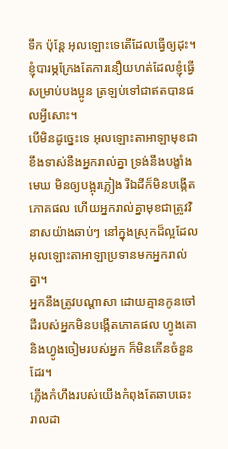ទឹក ប៉ុន្ដែ អុលឡោះទេតើដែលធ្វើឲ្យដុះ។
ខ្ញុំបារម្ភក្រែងតែការនឿយហត់ដែលខ្ញុំធ្វើសម្រាប់បងប្អូន ត្រឡប់ទៅជាឥតបានផលអ្វីសោះ។
បើមិនដូច្នេះទេ អុលឡោះតាអាឡាមុខជាខឹងទាស់នឹងអ្នករាល់គ្នា ទ្រង់នឹងបង្ខាំងមេឃ មិនឲ្យបង្អុរភ្លៀង រីឯដីក៏មិនបង្កើតភោគផល ហើយអ្នករាល់គ្នាមុខជាត្រូវវិនាសយ៉ាងឆាប់ៗ នៅក្នុងស្រុកដ៏ល្អដែលអុលឡោះតាអាឡាប្រទានមកអ្នករាល់គ្នា។
អ្នកនឹងត្រូវបណ្តាសា ដោយគ្មានកូនចៅ ដីរបស់អ្នកមិនបង្កើតភោគផល ហ្វូងគោ និងហ្វូងចៀមរបស់អ្នក ក៏មិនកើនចំនួនដែរ។
ភ្លើងកំហឹងរបស់យើងកំពុងតែឆាបឆេះ រាលដា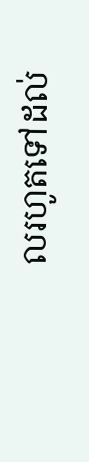លរហូតទៅដល់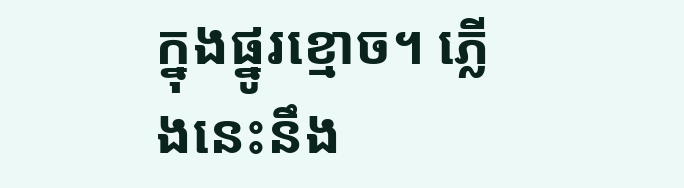ក្នុងផ្នូរខ្មោច។ ភ្លើងនេះនឹង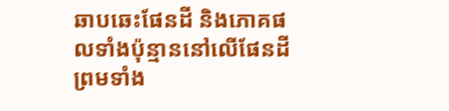ឆាបឆេះផែនដី និងភោគផលទាំងប៉ុន្មាននៅលើផែនដី ព្រមទាំង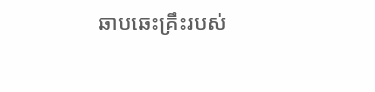ឆាបឆេះគ្រឹះរបស់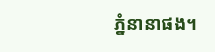ភ្នំនានាផង។